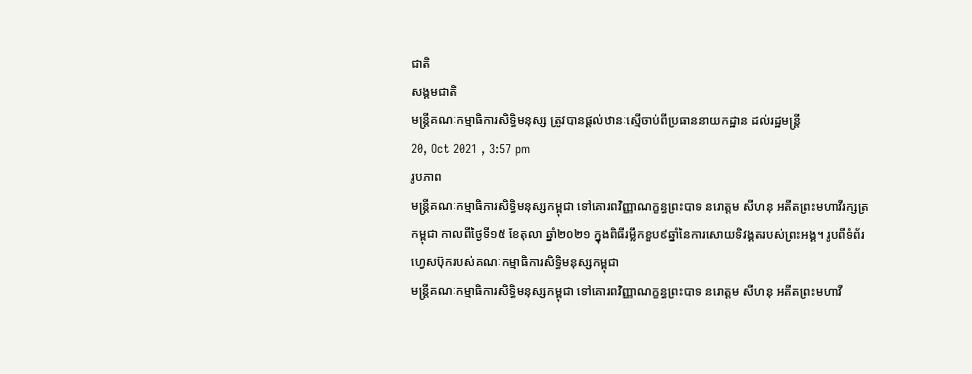ជាតិ
សង្គមជាតិ
មន្រ្តីគណៈកម្មាធិការសិទ្ធិមនុស្ស ត្រូវបានផ្តល់ឋានៈស្មើចាប់ពីប្រធាននាយកដ្ឋាន ដល់រដ្ឋមន្រ្តី
20, Oct 2021 , 3:57 pm
រូបភាព
មន្រ្តីគណៈកម្មាធិការសិទ្ធិមនុស្សកម្ពុជា ទៅគោរពវិញ្ញាណក្ខន្ធព្រះបាទ នរោត្តម សីហនុ អតីតព្រះមហាវីរក្សត្រកម្ពុជា កាលពីថ្ងៃទី១៥ ខែតុលា ឆ្នាំ២០២១ ក្នុងពិធីរម្លឹកខួប៩ឆ្នាំនៃការសោយទិវង្គតរបស់ព្រះអង្គ។ រូបពីទំព័រហ្វេសប៊ុករបស់គណៈកម្មាធិការសិទ្ធិមនុស្សកម្ពុជា
មន្រ្តីគណៈកម្មាធិការសិទ្ធិមនុស្សកម្ពុជា ទៅគោរពវិញ្ញាណក្ខន្ធព្រះបាទ នរោត្តម សីហនុ អតីតព្រះមហាវី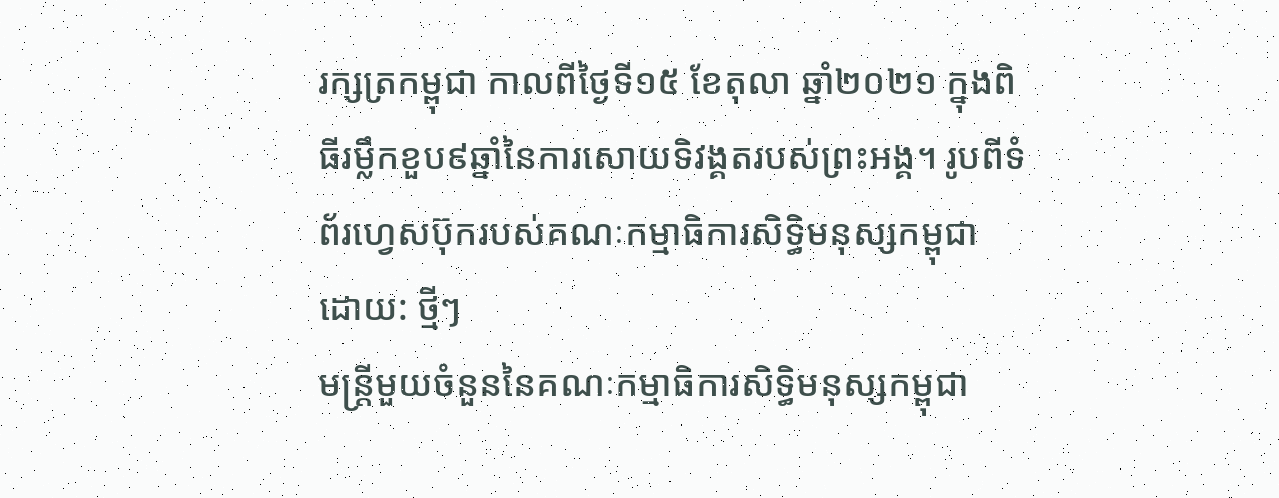រក្សត្រកម្ពុជា កាលពីថ្ងៃទី១៥ ខែតុលា ឆ្នាំ២០២១ ក្នុងពិធីរម្លឹកខួប៩ឆ្នាំនៃការសោយទិវង្គតរបស់ព្រះអង្គ។ រូបពីទំព័រហ្វេសប៊ុករបស់គណៈកម្មាធិការសិទ្ធិមនុស្សកម្ពុជា
ដោយ: ថ្មីៗ
មន្រ្តីមួយចំនួននៃគណៈកម្មាធិការសិទ្ធិមនុស្សកម្ពុជា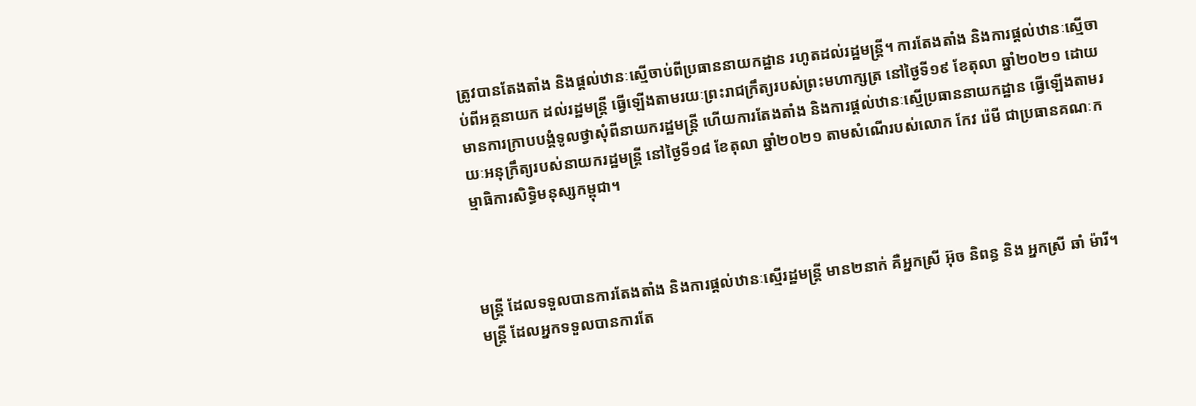ត្រូវបានតែងតាំង និងផ្តល់ឋានៈស្មើចាប់ពីប្រធាននាយកដ្ឋាន រហូតដល់រដ្ឋមន្រ្តី។ ការតែងតាំង និងការផ្តល់ឋានៈស្មើចាប់ពីអគ្គនាយក ដល់រដ្ឋមន្រ្តី ធ្វើឡើងតាមរយៈព្រះរាជក្រឹត្យរបស់ព្រះមហាក្សត្រ នៅថ្ងៃទី១៩ ខែតុលា ឆ្នាំ២០២១ ដោយមានការក្រាបបង្គំទូលថ្វាសុំពីនាយករដ្ឋមន្រ្តី ហើយការតែងតាំង និងការផ្តល់ឋានៈស្មើប្រធាននាយកដ្ឋាន ធ្វើឡើងតាមរយៈអនុក្រឹត្យរបស់នាយករដ្ឋមន្រ្តី នៅថ្ងៃទី១៨ ខែតុលា ឆ្នាំ២០២១ តាមសំណើរបស់លោក កែវ រ៉េមី ជាប្រធានគណៈកម្មាធិការសិទ្ធិមនុស្សកម្ពុជា។



មន្រ្តី ដែលទទួលបានការតែងតាំង និងការផ្តល់ឋានៈស្មើរដ្ឋមន្រ្តី មាន២នាក់ គឺអ្នកស្រី អ៊ុច និពន្ធ និង អ្នកស្រី ឆាំ ម៉ារី។ មន្រ្តី ដែលអ្នកទទួលបានការតែ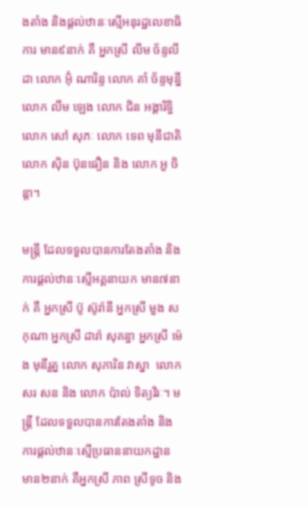ងតាំង និងផ្តល់ឋានៈស្មើអនុរដ្ឋលេខាធិការ មាន៩នាក់ គឺ អ្នកស្រី លឹម ច័ន្ទលីដា លោក អ៊ុំ ណារិន្ទ លោក គាំ ច័ន្ទមុន្នី លោក លឹម ឡេង លោក ជិន អង្គារិទ្ធិ លោក សៅ សុភៈ លោក ទេព មុនីជាតិ លោក ស៊ិន ប៊ុនធឿន និង លោក អួ ចិន្តា។

មន្រ្តី ដែលទទួលបានការតែងតាំង និងការផ្តល់ឋានៈស្មើអគ្គនាយក មាន៧នាក់ គឺ អ្នកស្រី ប៊ូ ស៊ូរ៉ានី អ្នកស្រី មួង សកុណា អ្នកស្រី ដារ៉ា សុគន្ធា អ្នកស្រី ម៉េង មុនីរួត្ន លោក សុភារិន វាស្នា  លោក សរ សន និង លោក ប៉ាល់ ទិត្យវិរៈ។ មន្រ្តី ដែលទទួលបានការតែងតាំង និងការផ្តល់ឋានៈស្មើប្រធាននាយកដ្ឋាន មាន២នាក់ គឺអ្នកស្រី ភាព ស្រីទូច និង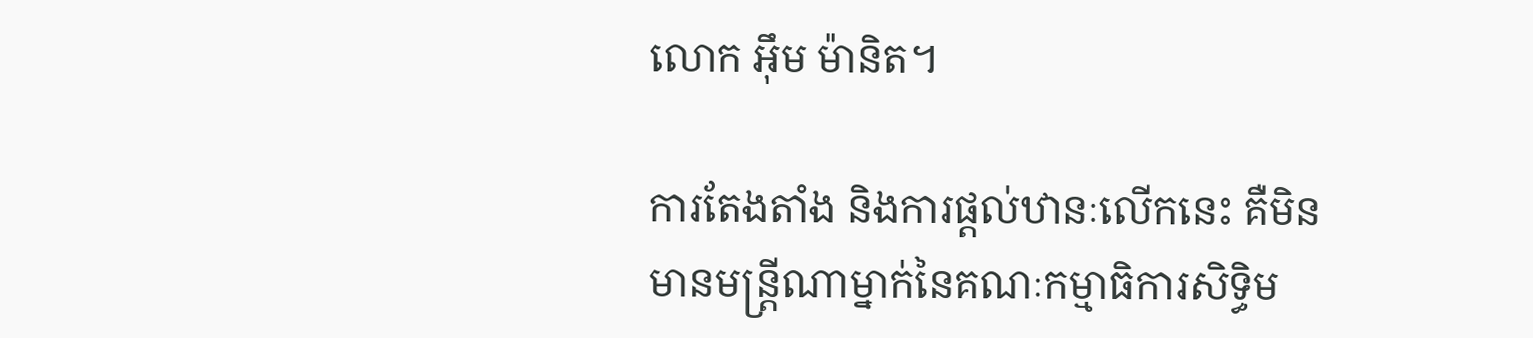លោក អ៊ឹម ម៉ានិត។

ការតែងតាំង និងការផ្តល់ឋានៈលើកនេះ គឺមិនមានមន្រ្តីណាម្នាក់នៃគណៈកម្មាធិការសិទ្ធិម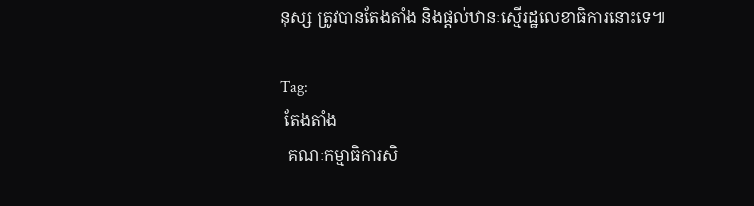នុស្ស ត្រូវបានតែងតាំង និងផ្តល់ឋានៈស្មើរដ្ឋលេខាធិការនោះទេ៕

Tag:
 តែងតាំង
  គណៈកម្មាធិការសិ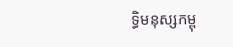ទ្ធិមនុស្សកម្ពុ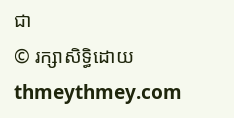ជា
© រក្សាសិទ្ធិដោយ thmeythmey.com